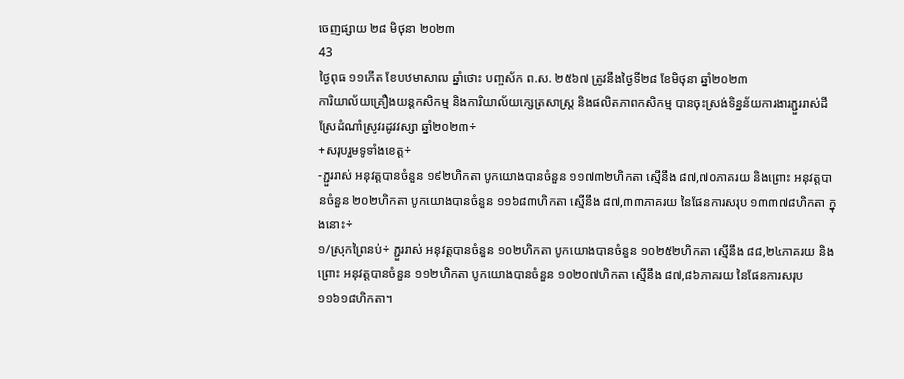ចេញផ្សាយ ២៨ មិថុនា ២០២៣
43
ថ្ងៃពុធ ១១កើត ខែបឋមាសាឍ ឆ្នាំថោះ បញ្ចស័ក ព.ស. ២៥៦៧ ត្រូវនឹងថ្ងៃទី២៨ ខែមិថុនា ឆ្នាំ២០២៣
ការិយាល័យគ្រឿងយន្តកសិកម្ម និងការិយាល័យក្សេត្រសាស្រ្ត និងផលិតភាពកសិកម្ម បានចុះស្រង់ទិន្នន័យការងារភ្ជួររាស់ដីស្រែដំណាំស្រូវរដូវវស្សា ឆ្នាំ២០២៣÷
+សរុបរួមទូទាំងខេត្ត÷
-ភ្ជួររាស់ អនុវត្តបានចំនួន ១៩២ហិកតា បូកយោងបានចំនួន ១១៧៣២ហិកតា ស្មើនឹង ៨៧,៧០ភាគរយ និងព្រោះ អនុវត្តបានចំនួន ២០២ហិកតា បូកយោងបានចំនួន ១១៦៨៣ហិកតា ស្មើនឹង ៨៧,៣៣ភាគរយ នៃផែនការសរុប ១៣៣៧៨ហិកតា ក្នុងនោះ÷
១/ស្រុកព្រៃនប់÷ ភ្ជួររាស់ អនុវត្តបានចំនួន ១០២ហិកតា បូកយោងបានចំនួន ១០២៥២ហិកតា ស្មើនឹង ៨៨,២៤ភាគរយ និងព្រោះ អនុវត្តបានចំនួន ១១២ហិកតា បូកយោងបានចំនួន ១០២០៧ហិកតា ស្មើនឹង ៨៧,៨៦ភាគរយ នៃផែនការសរុប ១១៦១៨ហិកតា។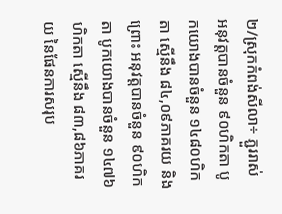២/ស្រុកកំពង់សីលា÷ ភ្ជួររាស់ អនុវត្តបានចំនួន ៩០ហិកតា បូកយោងបានចំនួន ១៤៨០ហិកតា ស្មើនឹង ៨៤,០៩ភាគរយ និងព្រោះ អនុវត្តបានចំនួន ៩០ហិកតា បូកយោងបានចំនួន ១៤៧៦ហិកតា ស្មើនឹង ៨៣,៨៦ភាគរយ នៃផែនការសរុប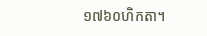១៧៦០ហិកតា។